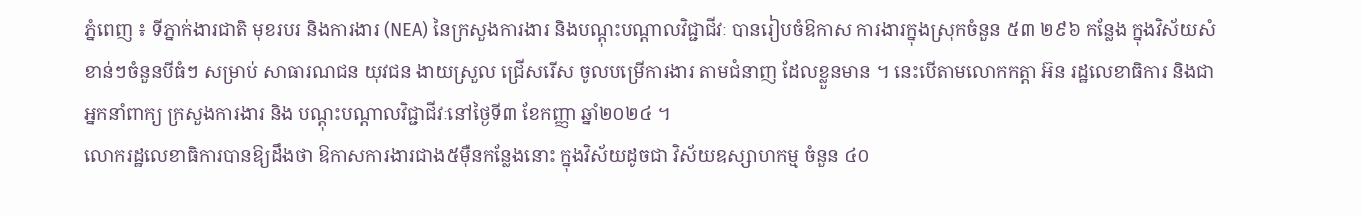ភ្នំពេញ ៖ ទីភ្នាក់ងារជាតិ មុខរបរ និងការងារ (NEA) នៃក្រសួងការងារ និងបណ្តុះបណ្តាលវិជ្ជាជីវៈ បានរៀបចំឱកាស ការងារក្នុងស្រុកចំនួន ៥៣ ២៩៦ កន្លែង ក្នុងវិស័យសំខាន់ៗចំនួនបីធំៗ សម្រាប់ សាធារណជន យុវជន ងាយស្រួល ជ្រើសរើស ចូលបម្រើការងារ តាមជំនាញ ដែលខ្លួនមាន ។ នេះបើតាមលោកកត្តា អ៊ន រដ្ឋលេខាធិការ និងជាអ្នកនាំពាក្យ ក្រសួងការងារ និង បណ្តុះបណ្តាលវិជ្ជាជីវៈនៅថ្ងៃទី៣ ខែកញ្ញា ឆ្នាំ២០២៤ ។
លោករដ្ឋលេខាធិការបានឱ្យដឹងថា ឱកាសការងារជាង៥ម៉ឺនកន្លែងនោះ ក្នុងវិស័យដូចជា វិស័យឧស្សាហកម្ម ចំនួន ៤០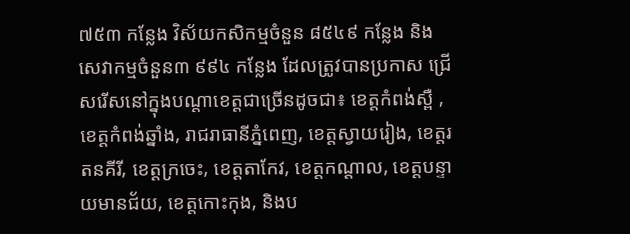៧៥៣ កន្លែង វិស័យកសិកម្មចំនួន ៨៥៤៩ កន្លែង និង សេវាកម្មចំនួន៣ ៩៩៤ កន្លែង ដែលត្រូវបានប្រកាស ជ្រើសរើសនៅក្នុងបណ្តាខេត្តជាច្រើនដូចជា៖ ខេត្តកំពង់ស្ពឺ , ខេត្តកំពង់ឆ្នាំង, រាជរាធានីភ្នំពេញ, ខេត្តស្វាយរៀង, ខេត្តរតនគីរី, ខេត្តក្រចេះ, ខេត្តតាកែវ, ខេត្តកណ្តាល, ខេត្តបន្ទាយមានជ័យ, ខេត្តកោះកុង, និងប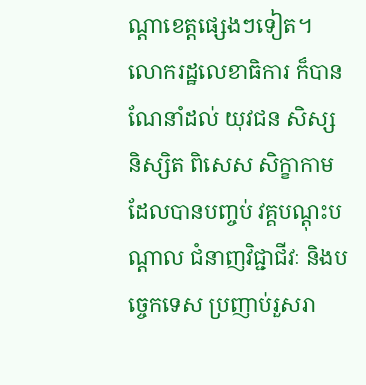ណ្តាខេត្តផ្សេងៗទៀត។
លោករដ្ឋលេខាធិការ ក៏បានណែនាំដល់ យុវជន សិស្ស និស្សិត ពិសេស សិក្ខាកាមដែលបានបញ្ចប់ វគ្គបណ្តុះបណ្តាល ជំនាញវិជ្ជាជីវៈ និងបច្ចេកទេស ប្រញាប់រួសរា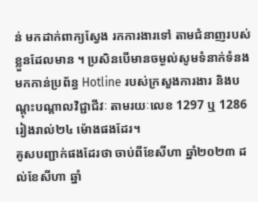ន់ មកដាក់ពាក្យស្វែង រកការងារទៅ តាមជំនាញរបស់ខ្លួនដែលមាន ។ ប្រសិនបើមានចម្ងល់សូមទំនាក់ទំនងមកកាន់ប្រព័ន្ធ Hotline របស់ក្រសួងការងារ និងបណ្តុះបណ្តាលវិជ្ជាជីវៈ តាមរយៈលេខ 1297 ឬ 1286 រៀងរាល់២៤ ម៉ោងផងដែរ។
គូសបញ្ជាក់ផងដែរថា ចាប់ពីខែសីហា ឆ្នាំ២០២៣ ដល់ខែសីហា ឆ្នាំ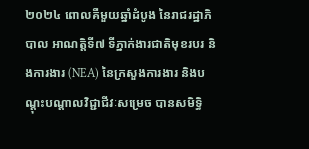២០២៤ ពោលគឺមួយឆ្នាំដំបូង នៃរាជរដ្ឋាភិបាល អាណត្តិទី៧ ទីភ្នាក់ងារជាតិមុខរបរ និងការងារ (NEA) នៃក្រសួងការងារ និងបណ្តុះបណ្តាលវិជ្ជាជីវៈសម្រេច បានសមិទ្ធិ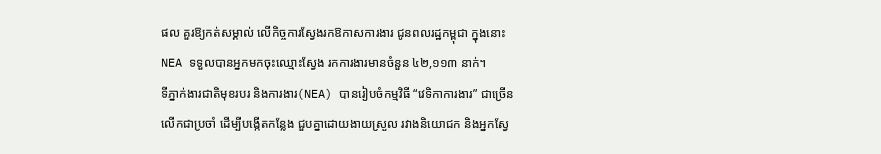ផល គួរឱ្យកត់សម្គាល់ លើកិច្ចការស្វែងរកឱកាសការងារ ជូនពលរដ្ឋកម្ពុជា ក្នុងនោះ NEA ទទួលបានអ្នកមកចុះឈ្មោះស្វែង រកការងារមានចំនួន ៤២,១១៣ នាក់។
ទីភ្នាក់ងារជាតិមុខរបរ និងការងារ(NEA) បានរៀបចំកម្មវិធី “វេទិកាការងារ” ជាច្រើនលើកជាប្រចាំ ដើម្បីបង្កើតកន្លែង ជួបគ្នាដោយងាយស្រួល រវាងនិយោជក និងអ្នកស្វែ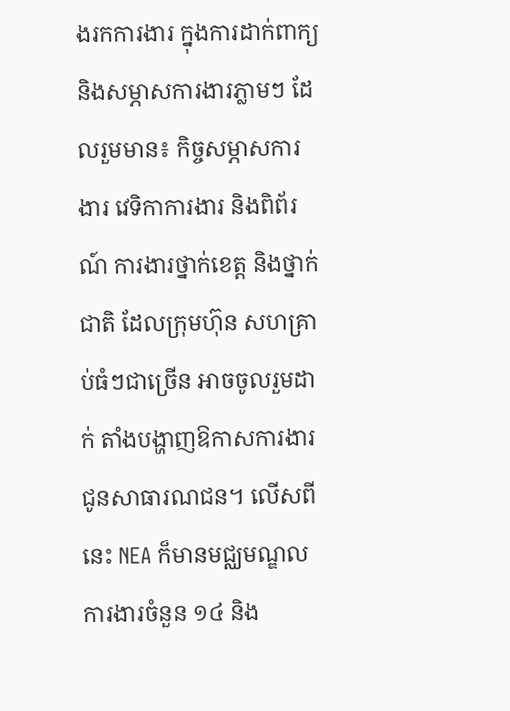ងរកការងារ ក្នុងការដាក់ពាក្យ និងសម្ភាសការងារភ្លាមៗ ដែលរួមមាន៖ កិច្ចសម្ភាសការងារ វេទិកាការងារ និងពិព័រណ៍ ការងារថ្នាក់ខេត្ត និងថ្នាក់ជាតិ ដែលក្រុមហ៊ុន សហគ្រាប់ធំៗជាច្រើន អាចចូលរួមដាក់ តាំងបង្ហាញឱកាសការងារជូនសាធារណជន។ លើសពីនេះ NEA ក៏មានមជ្ឈមណ្ឌលការងារចំនួន ១៤ និង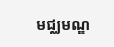មជ្ឈមណ្ឌ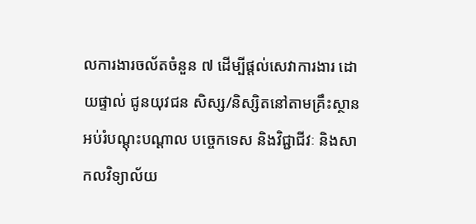លការងារចល័តចំនួន ៧ ដើម្បីផ្តល់សេវាការងារ ដោយផ្ទាល់ ជូនយុវជន សិស្ស/និស្សិតនៅតាមគ្រឹះស្ថាន អប់រំបណ្តុះបណ្តាល បច្ចេកទេស និងវិជ្ជាជីវៈ និងសាកលវិទ្យាល័យ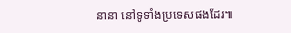នានា នៅទូទាំងប្រទេសផងដែរ៕